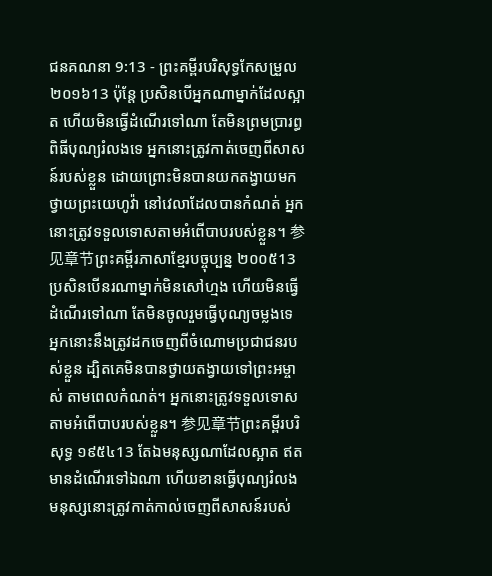ជនគណនា 9:13 - ព្រះគម្ពីរបរិសុទ្ធកែសម្រួល ២០១៦13 ប៉ុន្តែ ប្រសិនបើអ្នកណាម្នាក់ដែលស្អាត ហើយមិនធ្វើដំណើរទៅណា តែមិនព្រមប្រារព្ធពិធីបុណ្យរំលងទេ អ្នកនោះត្រូវកាត់ចេញពីសាសន៍របស់ខ្លួន ដោយព្រោះមិនបានយកតង្វាយមកថ្វាយព្រះយេហូវ៉ា នៅវេលាដែលបានកំណត់ អ្នកនោះត្រូវទទួលទោសតាមអំពើបាបរបស់ខ្លួន។ 参见章节ព្រះគម្ពីរភាសាខ្មែរបច្ចុប្បន្ន ២០០៥13 ប្រសិនបើនរណាម្នាក់មិនសៅហ្មង ហើយមិនធ្វើដំណើរទៅណា តែមិនចូលរួមធ្វើបុណ្យចម្លងទេ អ្នកនោះនឹងត្រូវដកចេញពីចំណោមប្រជាជនរបស់ខ្លួន ដ្បិតគេមិនបានថ្វាយតង្វាយទៅព្រះអម្ចាស់ តាមពេលកំណត់។ អ្នកនោះត្រូវទទួលទោសតាមអំពើបាបរបស់ខ្លួន។ 参见章节ព្រះគម្ពីរបរិសុទ្ធ ១៩៥៤13 តែឯមនុស្សណាដែលស្អាត ឥតមានដំណើរទៅឯណា ហើយខានធ្វើបុណ្យរំលង មនុស្សនោះត្រូវកាត់កាល់ចេញពីសាសន៍របស់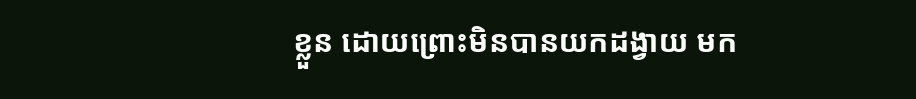ខ្លួន ដោយព្រោះមិនបានយកដង្វាយ មក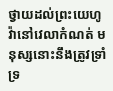ថ្វាយដល់ព្រះយេហូវ៉ានៅវេលាកំណត់ មនុស្សនោះនឹងត្រូវទ្រាំទ្រ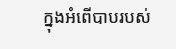ក្នុងអំពើបាបរបស់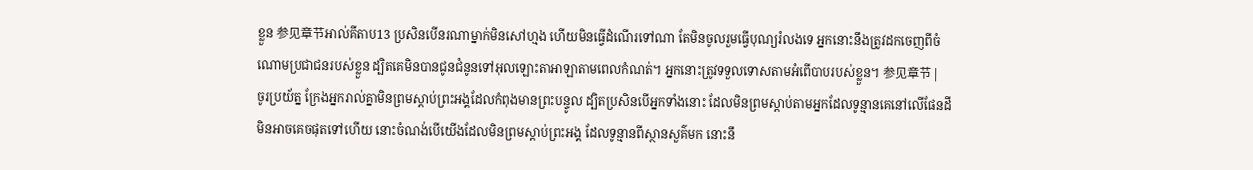ខ្លួន 参见章节អាល់គីតាប13 ប្រសិនបើនរណាម្នាក់មិនសៅហ្មង ហើយមិនធ្វើដំណើរទៅណា តែមិនចូលរួមធ្វើបុណ្យរំលងទេ អ្នកនោះនឹងត្រូវដកចេញពីចំណោមប្រជាជនរបស់ខ្លួន ដ្បិតគេមិនបានជូនជំនូនទៅអុលឡោះតាអាឡាតាមពេលកំណត់។ អ្នកនោះត្រូវទទួលទោសតាមអំពើបាបរបស់ខ្លួន។ 参见章节 |
ចូរប្រយ័ត្ន ក្រែងអ្នករាល់គ្នាមិនព្រមស្ដាប់ព្រះអង្គដែលកំពុងមានព្រះបន្ទូល ដ្បិតប្រសិនបើអ្នកទាំងនោះ ដែលមិនព្រមស្តាប់តាមអ្នកដែលទូន្មានគេនៅលើផែនដី មិនអាចគេចផុតទៅហើយ នោះចំណង់បើយើងដែលមិនព្រមស្ដាប់ព្រះអង្គ ដែលទូន្មានពីស្ថានសួគ៌មក នោះនឹ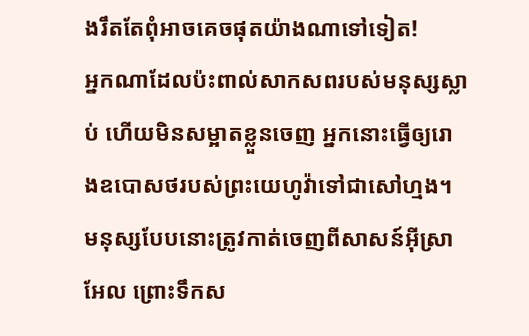ងរឹតតែពុំអាចគេចផុតយ៉ាងណាទៅទៀត!
អ្នកណាដែលប៉ះពាល់សាកសពរបស់មនុស្សស្លាប់ ហើយមិនសម្អាតខ្លួនចេញ អ្នកនោះធ្វើឲ្យរោងឧបោសថរបស់ព្រះយេហូវ៉ាទៅជាសៅហ្មង។ មនុស្សបែបនោះត្រូវកាត់ចេញពីសាសន៍អ៊ីស្រាអែល ព្រោះទឹកស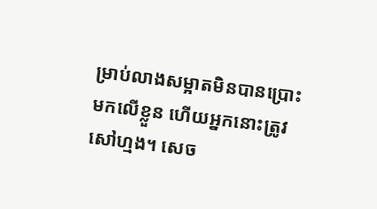ម្រាប់លាងសម្អាតមិនបានប្រោះមកលើខ្លួន ហើយអ្នកនោះត្រូវសៅហ្មង។ សេច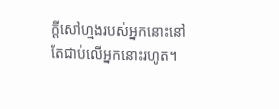ក្ដីសៅហ្មងរបស់អ្នកនោះនៅតែជាប់លើអ្នកនោះរហូត។